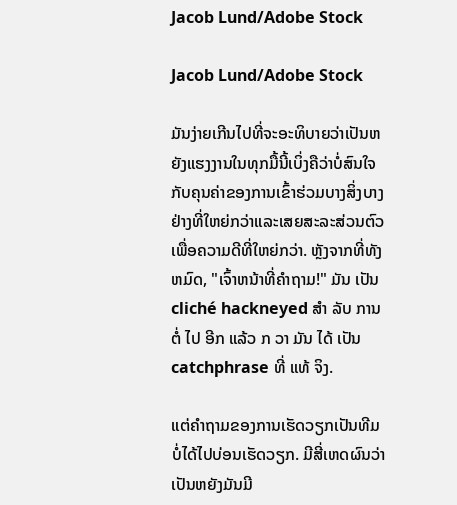Jacob Lund/Adobe Stock

Jacob Lund/Adobe Stock

ມັນງ່າຍເກີນໄປທີ່ຈະອະທິບາຍວ່າເປັນຫຍັງແຮງງານໃນທຸກມື້ນີ້ເບິ່ງຄືວ່າບໍ່ສົນໃຈກັບຄຸນຄ່າຂອງການເຂົ້າຮ່ວມບາງສິ່ງບາງຢ່າງທີ່ໃຫຍ່ກວ່າແລະເສຍສະລະສ່ວນຕົວເພື່ອຄວາມດີທີ່ໃຫຍ່ກວ່າ. ຫຼັງຈາກທີ່ທັງຫມົດ, "ເຈົ້າຫນ້າທີ່ຄໍາຖາມ!" ມັນ ເປັນ cliché hackneyed ສໍາ ລັບ ການ ຕໍ່ ໄປ ອີກ ແລ້ວ ກ ວາ ມັນ ໄດ້ ເປັນ catchphrase ທີ່ ແທ້ ຈິງ.

ແຕ່ຄໍາຖາມຂອງການເຮັດວຽກເປັນທີມບໍ່ໄດ້ໄປບ່ອນເຮັດວຽກ. ມີສີ່ເຫດຜົນວ່າເປັນຫຍັງມັນມີ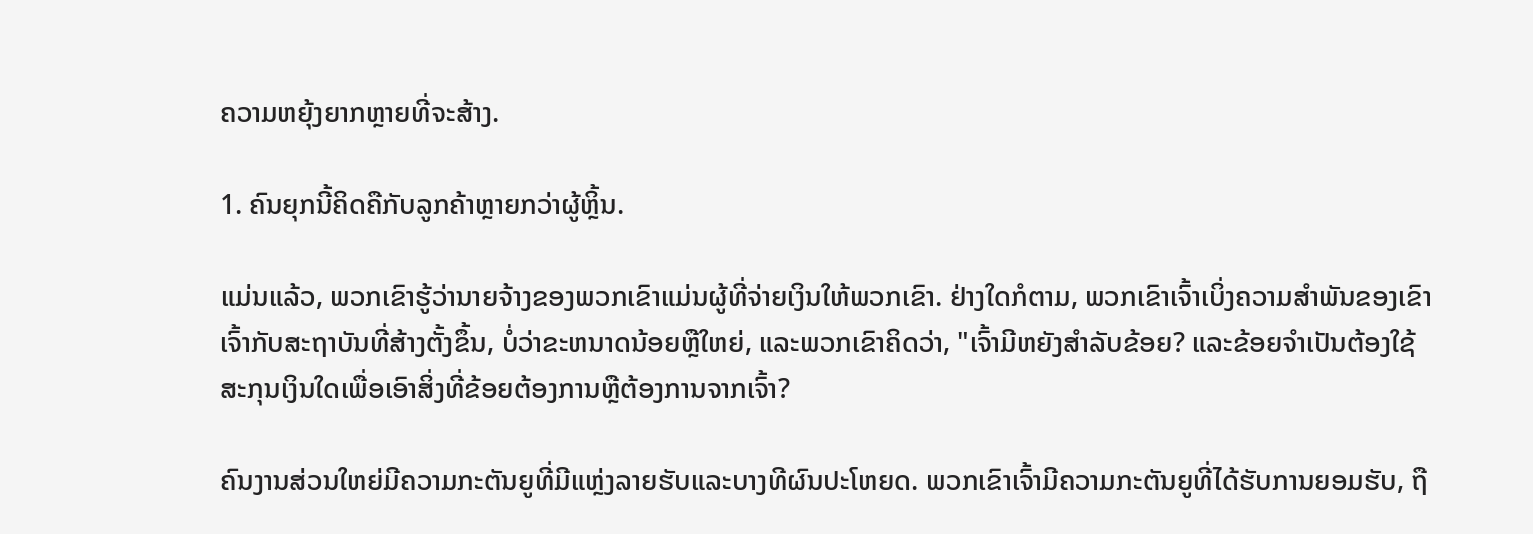ຄວາມຫຍຸ້ງຍາກຫຼາຍທີ່ຈະສ້າງ.

1. ຄົນຍຸກນີ້ຄິດຄືກັບລູກຄ້າຫຼາຍກວ່າຜູ້ຫຼິ້ນ.

ແມ່ນແລ້ວ, ພວກເຂົາຮູ້ວ່ານາຍຈ້າງຂອງພວກເຂົາແມ່ນຜູ້ທີ່ຈ່າຍເງິນໃຫ້ພວກເຂົາ. ຢ່າງໃດກໍຕາມ, ພວກເຂົາເຈົ້າເບິ່ງຄວາມສໍາພັນຂອງເຂົາເຈົ້າກັບສະຖາບັນທີ່ສ້າງຕັ້ງຂຶ້ນ, ບໍ່ວ່າຂະຫນາດນ້ອຍຫຼືໃຫຍ່, ແລະພວກເຂົາຄິດວ່າ, "ເຈົ້າມີຫຍັງສໍາລັບຂ້ອຍ? ແລະຂ້ອຍຈໍາເປັນຕ້ອງໃຊ້ສະກຸນເງິນໃດເພື່ອເອົາສິ່ງທີ່ຂ້ອຍຕ້ອງການຫຼືຕ້ອງການຈາກເຈົ້າ?

ຄົນງານສ່ວນໃຫຍ່ມີຄວາມກະຕັນຍູທີ່ມີແຫຼ່ງລາຍຮັບແລະບາງທີຜົນປະໂຫຍດ. ພວກເຂົາເຈົ້າມີຄວາມກະຕັນຍູທີ່ໄດ້ຮັບການຍອມຮັບ, ຖື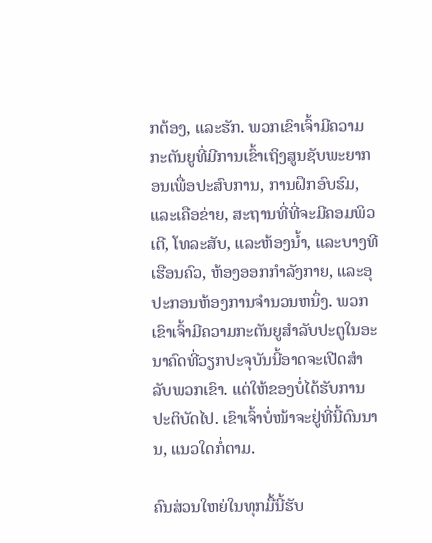ກຕ້ອງ, ແລະຮັກ. ພວກເຂົາເຈົ້າມີຄວາມກະຕັນຍູທີ່ມີການເຂົ້າເຖິງສູນຊັບພະຍາກອນເພື່ອປະສົບການ, ການຝຶກອົບຮົມ, ແລະເຄືອຂ່າຍ, ສະຖານທີ່ທີ່ຈະມີຄອມພິວເຕີ, ໂທລະສັບ, ແລະຫ້ອງນ້ຳ, ແລະບາງທີເຮືອນຄົວ, ຫ້ອງອອກກໍາລັງກາຍ, ແລະອຸປະກອນຫ້ອງການຈໍານວນຫນຶ່ງ. ພວກເຂົາເຈົ້າມີຄວາມກະຕັນຍູສໍາລັບປະຕູໃນອະນາຄົດທີ່ວຽກປະຈຸບັນນີ້ອາດຈະເປີດສໍາລັບພວກເຂົາ. ແຕ່ໃຫ້ຂອງບໍ່ໄດ້ຮັບການປະຕິບັດໄປ. ເຂົາເຈົ້າບໍ່ໜ້າຈະຢູ່ທີ່ນີ້ດົນນານ, ແນວໃດກໍ່ຕາມ.

ຄົນສ່ວນໃຫຍ່ໃນທຸກມື້ນີ້ຮັບ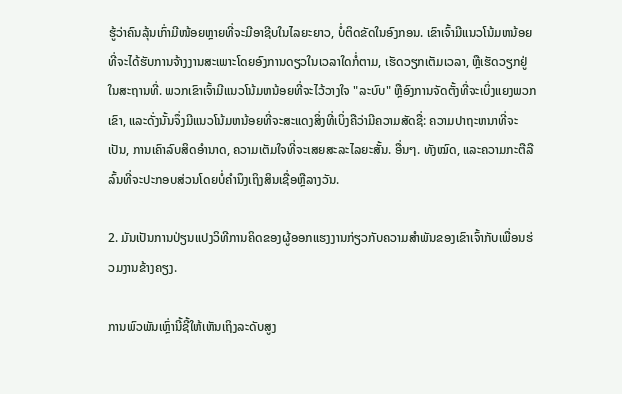ຮູ້ວ່າຄົນລຸ້ນເກົ່າມີໜ້ອຍຫຼາຍທີ່ຈະມີອາຊີບໃນໄລຍະຍາວ, ບໍ່ຕິດຂັດໃນອົງກອນ. ເຂົາເຈົ້າມີແນວໂນ້ມຫນ້ອຍທີ່ຈະໄດ້ຮັບການຈ້າງງານສະເພາະໂດຍອົງການດຽວໃນເວລາໃດກໍ່ຕາມ, ເຮັດວຽກເຕັມເວລາ, ຫຼືເຮັດວຽກຢູ່ໃນສະຖານທີ່. ພວກເຂົາເຈົ້າມີແນວໂນ້ມຫນ້ອຍທີ່ຈະໄວ້ວາງໃຈ "ລະບົບ" ຫຼືອົງການຈັດຕັ້ງທີ່ຈະເບິ່ງແຍງພວກເຂົາ, ແລະດັ່ງນັ້ນຈຶ່ງມີແນວໂນ້ມຫນ້ອຍທີ່ຈະສະແດງສິ່ງທີ່ເບິ່ງຄືວ່າມີຄວາມສັດຊື່: ຄວາມປາຖະຫນາທີ່ຈະເປັນ, ການເຄົາລົບສິດອໍານາດ, ຄວາມເຕັມໃຈທີ່ຈະເສຍສະລະໄລຍະສັ້ນ. ອື່ນໆ. ທັງໝົດ, ແລະຄວາມກະຕືລືລົ້ນທີ່ຈະປະກອບສ່ວນໂດຍບໍ່ຄໍານຶງເຖິງສິນເຊື່ອຫຼືລາງວັນ.

2. ມັນເປັນການປ່ຽນແປງວິທີການຄິດຂອງຜູ້ອອກແຮງງານກ່ຽວກັບຄວາມສໍາພັນຂອງເຂົາເຈົ້າກັບເພື່ອນຮ່ວມງານຂ້າງຄຽງ.

ການພົວພັນເຫຼົ່ານີ້ຊີ້ໃຫ້ເຫັນເຖິງລະດັບສູງ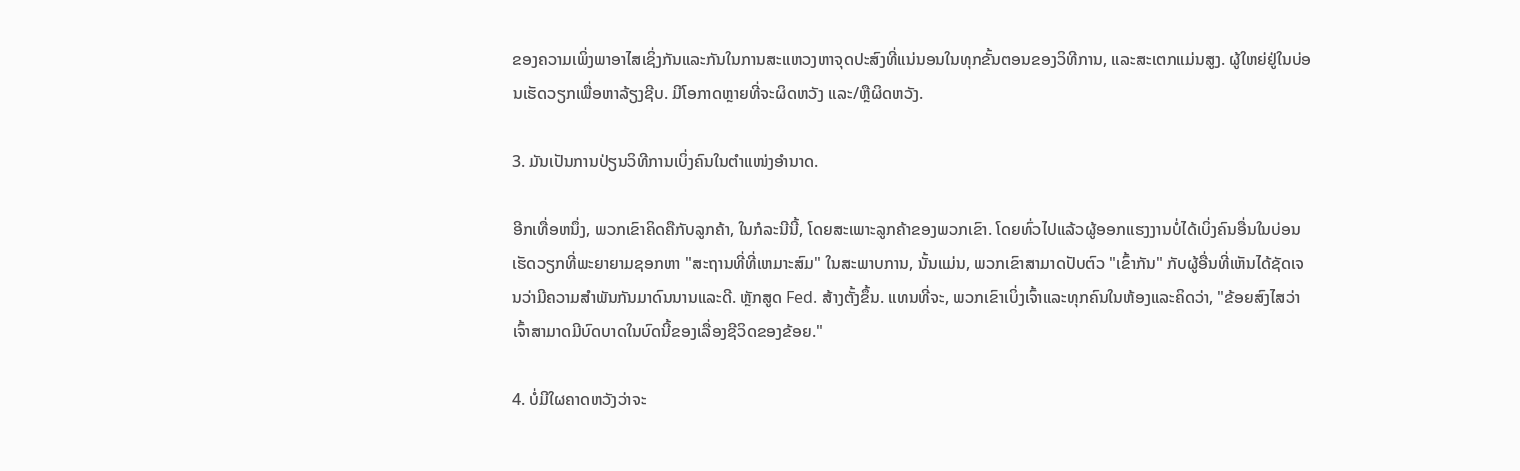ຂອງຄວາມເພິ່ງພາອາໄສເຊິ່ງກັນແລະກັນໃນການສະແຫວງຫາຈຸດປະສົງທີ່ແນ່ນອນໃນທຸກຂັ້ນຕອນຂອງວິທີການ, ແລະສະເຕກແມ່ນສູງ. ຜູ້ໃຫຍ່ຢູ່ໃນບ່ອນເຮັດວຽກເພື່ອຫາລ້ຽງຊີບ. ມີໂອກາດຫຼາຍທີ່ຈະຜິດຫວັງ ແລະ/ຫຼືຜິດຫວັງ.

3. ມັນເປັນການປ່ຽນວິທີການເບິ່ງຄົນໃນຕໍາແໜ່ງອຳນາດ.

ອີກເທື່ອຫນຶ່ງ, ພວກເຂົາຄິດຄືກັບລູກຄ້າ, ໃນກໍລະນີນີ້, ໂດຍສະເພາະລູກຄ້າຂອງພວກເຂົາ. ໂດຍທົ່ວໄປແລ້ວຜູ້ອອກແຮງງານບໍ່ໄດ້ເບິ່ງຄົນອື່ນໃນບ່ອນເຮັດວຽກທີ່ພະຍາຍາມຊອກຫາ "ສະຖານທີ່ທີ່ເຫມາະສົມ" ໃນສະພາບການ, ນັ້ນແມ່ນ, ພວກເຂົາສາມາດປັບຕົວ "ເຂົ້າກັນ" ກັບຜູ້ອື່ນທີ່ເຫັນໄດ້ຊັດເຈນວ່າມີຄວາມສໍາພັນກັນມາດົນນານແລະດີ. ຫຼັກສູດ Fed. ສ້າງຕັ້ງຂຶ້ນ. ແທນທີ່ຈະ, ພວກເຂົາເບິ່ງເຈົ້າແລະທຸກຄົນໃນຫ້ອງແລະຄິດວ່າ, "ຂ້ອຍສົງໄສວ່າເຈົ້າສາມາດມີບົດບາດໃນບົດນີ້ຂອງເລື່ອງຊີວິດຂອງຂ້ອຍ."

4. ບໍ່ມີໃຜຄາດຫວັງວ່າຈະ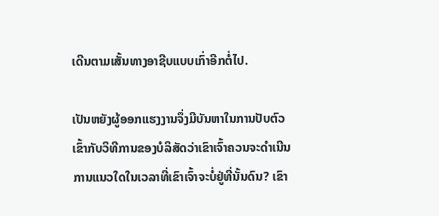ເດີນຕາມເສັ້ນທາງອາຊີບແບບເກົ່າອີກຕໍ່ໄປ.

ເປັນຫຍັງຜູ້ອອກແຮງງານຈຶ່ງມີບັນຫາໃນການປັບຕົວເຂົ້າກັບວິທີການຂອງບໍລິສັດວ່າເຂົາເຈົ້າຄວນຈະດໍາເນີນການແນວໃດໃນເວລາທີ່ເຂົາເຈົ້າຈະບໍ່ຢູ່ທີ່ນັ້ນດົນ? ເຂົາ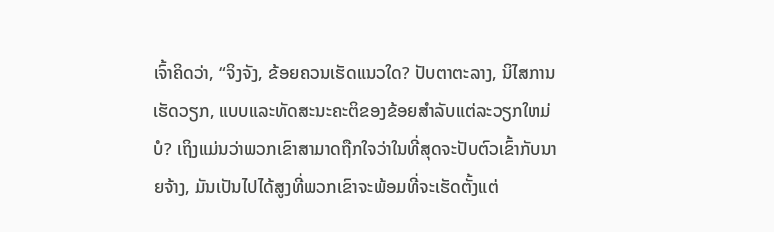ເຈົ້າຄິດວ່າ, “ຈິງຈັງ, ຂ້ອຍຄວນເຮັດແນວໃດ? ປັບຕາຕະລາງ, ນິໄສການເຮັດວຽກ, ແບບແລະທັດສະນະຄະຕິຂອງຂ້ອຍສໍາລັບແຕ່ລະວຽກໃຫມ່ບໍ? ເຖິງແມ່ນວ່າພວກເຂົາສາມາດຖືກໃຈວ່າໃນທີ່ສຸດຈະປັບຕົວເຂົ້າກັບນາຍຈ້າງ, ມັນເປັນໄປໄດ້ສູງທີ່ພວກເຂົາຈະພ້ອມທີ່ຈະເຮັດຕັ້ງແຕ່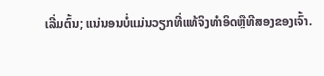ເລີ່ມຕົ້ນ; ແນ່ນອນບໍ່ແມ່ນວຽກທີ່ແທ້ຈິງທໍາອິດຫຼືທີສອງຂອງເຈົ້າ.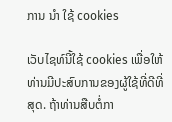ການ ນຳ ໃຊ້ cookies

ເວັບໄຊທ໌ນີ້ໃຊ້ cookies ເພື່ອໃຫ້ທ່ານມີປະສົບການຂອງຜູ້ໃຊ້ທີ່ດີທີ່ສຸດ. ຖ້າທ່ານສືບຕໍ່ກາ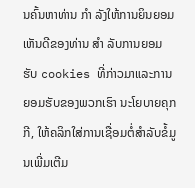ນຄົ້ນຫາທ່ານ ກຳ ລັງໃຫ້ການຍິນຍອມເຫັນດີຂອງທ່ານ ສຳ ລັບການຍອມຮັບ cookies ທີ່ກ່າວມາແລະການຍອມຮັບຂອງພວກເຮົາ ນະໂຍບາຍຄຸກກີ, ໃຫ້ຄລິກໃສ່ການເຊື່ອມຕໍ່ສໍາລັບຂໍ້ມູນເພີ່ມເຕີມ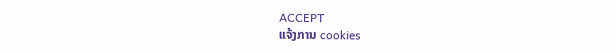ACCEPT
ແຈ້ງການ cookies